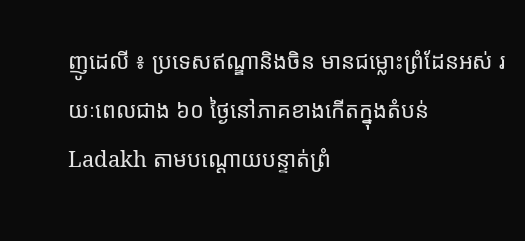ញូដេលី ៖ ប្រទេសឥណ្ឌានិងចិន មានជម្លោះព្រំដែនអស់ រយៈពេលជាង ៦០ ថ្ងៃនៅភាគខាងកើតក្នុងតំបន់ Ladakh តាមបណ្តោយបន្ទាត់ព្រំ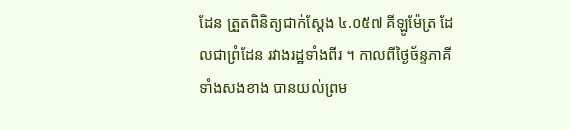ដែន ត្រួតពិនិត្យជាក់ស្តែង ៤.០៥៧ គីឡូម៉ែត្រ ដែលជាព្រំដែន រវាងរដ្ឋទាំងពីរ ។ កាលពីថ្ងៃច័ន្ទភាគីទាំងសងខាង បានយល់ព្រម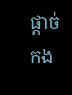ផ្តាច់កង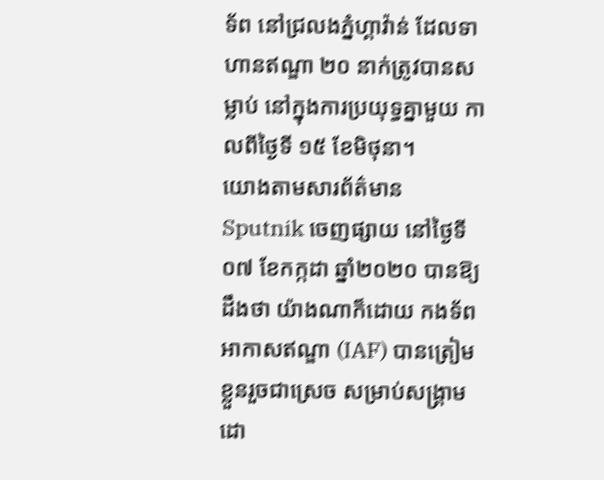ទ័ព នៅជ្រលងភ្នំហ្គាវ៉ាន់ ដែលទាហានឥណ្ឌា ២០ នាក់ត្រូវបានសម្លាប់ នៅក្នុងការប្រយុទ្ធគ្នាមួយ កាលពីថ្ងៃទី ១៥ ខែមិថុនា។
យោងតាមសារព័ត៌មាន Sputnik ចេញផ្សាយ នៅថ្ងៃទី០៧ ខែកក្កដា ឆ្នាំ២០២០ បានឱ្យដឹងថា យ៉ាងណាក៏ដោយ កងទ័ពអាកាសឥណ្ឌា (IAF) បានត្រៀមខ្លួនរួចជាស្រេច សម្រាប់សង្គ្រាម ដោ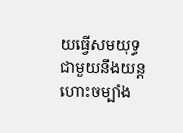យធ្វើសមយុទ្ធ ជាមួយនឹងយន្តហោះចម្បាំង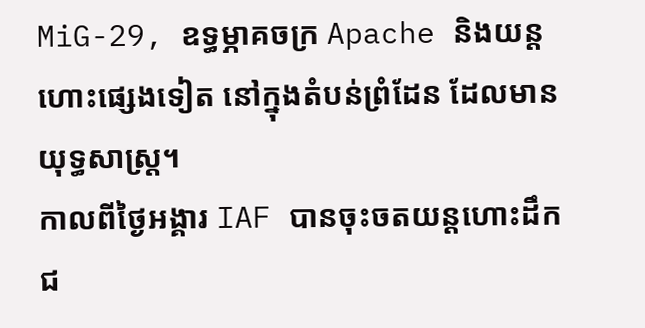MiG-29, ឧទ្ធម្ភាគចក្រ Apache និងយន្តហោះផ្សេងទៀត នៅក្នុងតំបន់ព្រំដែន ដែលមានយុទ្ធសាស្ត្រ។
កាលពីថ្ងៃអង្គារ IAF បានចុះចតយន្តហោះដឹកជ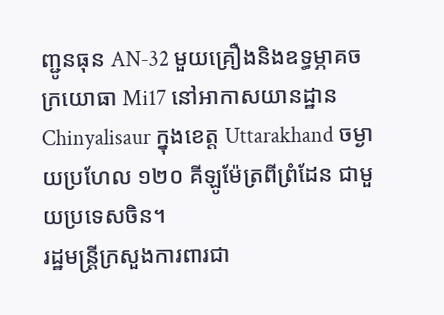ញ្ជូនធុន AN-32 មួយគ្រឿងនិងឧទ្ធម្ភាគចក្រយោធា Mi17 នៅអាកាសយានដ្ឋាន Chinyalisaur ក្នុងខេត្ត Uttarakhand ចម្ងាយប្រហែល ១២០ គីឡូម៉ែត្រពីព្រំដែន ជាមួយប្រទេសចិន។
រដ្ឋមន្រ្តីក្រសួងការពារជា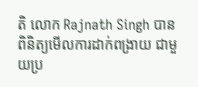តិ លោក Rajnath Singh បានពិនិត្យមើលការដាក់ពង្រាយ ជាមួយប្រ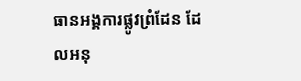ធានអង្គការផ្លូវព្រំដែន ដែលអនុ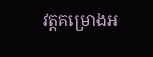វត្តគម្រោងអ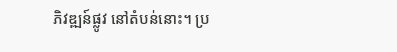ភិវឌ្ឍន៍ផ្លូវ នៅតំបន់នោះ។ ប្រ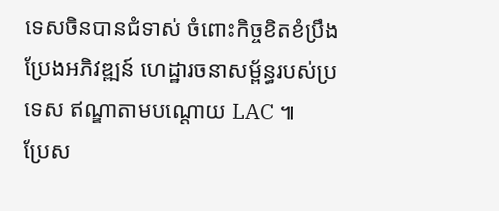ទេសចិនបានជំទាស់ ចំពោះកិច្ចខិតខំប្រឹងប្រែងអភិវឌ្ឍន៍ ហេដ្ឋារចនាសម្ព័ន្ធរបស់ប្រទេស ឥណ្ឌាតាមបណ្តោយ LAC ៕
ប្រែស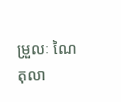ម្រួលៈ ណៃ តុលា